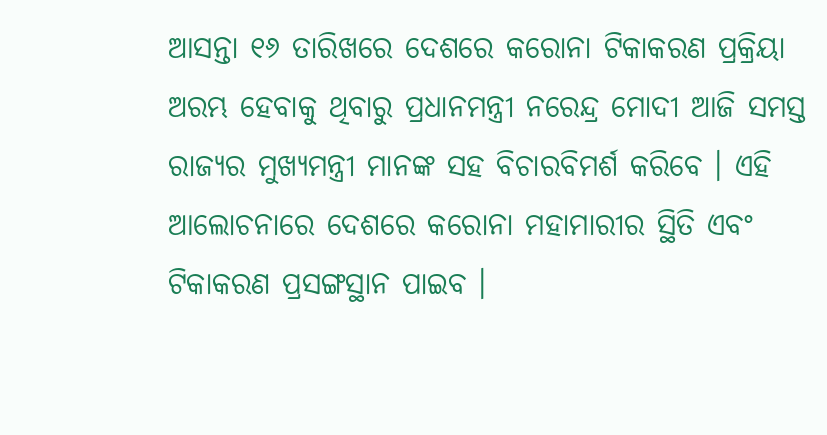ଆସନ୍ତା ୧୬ ତାରିଖରେ ଦେଶରେ କରୋନା ଟିକାକରଣ ପ୍ରକ୍ରିୟା ଅରମ୍ଭ ହେବାକୁ ଥିବାରୁ ପ୍ରଧାନମନ୍ତ୍ରୀ ନରେନ୍ଦ୍ର ମୋଦୀ ଆଜି ସମସ୍ତ ରାଜ୍ୟର ମୁଖ୍ୟମନ୍ତ୍ରୀ ମାନଙ୍କ ସହ ବିଚାରବିମର୍ଶ କରିବେ । ଏହି ଆଲୋଚନାରେ ଦେଶରେ କରୋନା ମହାମାରୀର ସ୍ଥିତି ଏବଂ ଟିକାକରଣ ପ୍ରସଙ୍ଗସ୍ଥାନ ପାଇବ ।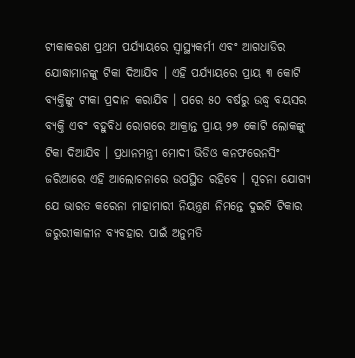ଟୀକାକରଣ ପ୍ରଥମ ପର୍ଯ୍ୟାୟରେ ସ୍ୱାସ୍ଥ୍ୟକର୍ମୀ ଏବଂ ଆଗଧାଡିର ଯୋଦ୍ଧାମାନଙ୍କୁ ଟିକା ଦିଆଯିବ । ଏହି ପର୍ଯ୍ୟାୟରେ ପ୍ରାୟ ୩ କୋଟି ବ୍ୟକ୍ତିଙ୍କୁ ଟୀକା ପ୍ରଦାନ କରାଯିବ । ପରେ ୫୦ ବର୍ଷରୁ ଉଦ୍ଧ୍ୱ ବୟସର ବ୍ୟକ୍ତି ଏବଂ ବହୁବିଧ ରୋଗରେ ଆକ୍ରାନ୍ତ ପ୍ରାୟ ୨୭ କୋଟି ଲୋକଙ୍କୁ ଟିକା ଦିଆଯିବ । ପ୍ରଧାନମନ୍ତ୍ରୀ ମୋଦୀ ଭିଡିଓ କନଫରେନସିଂ ଜରିଆରେ ଏହି ଆଲୋଚନାରେ ଉପସ୍ଥିତ ରହିବେ । ସୂଚନା ଯୋଗ୍ୟ ଯେ ଭାରତ କରେନା ମାହାମାରୀ ନିୟନ୍ତ୍ରଣ ନିମନ୍ତେ ଦୁଇଟି ଟିକାର ଜରୁରୀକାଳୀନ ବ୍ୟବହାର ପାଇଁ ଅନୁମତି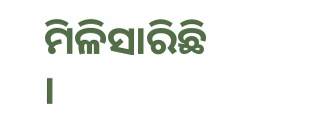ମିଳିସାରିଛି ।